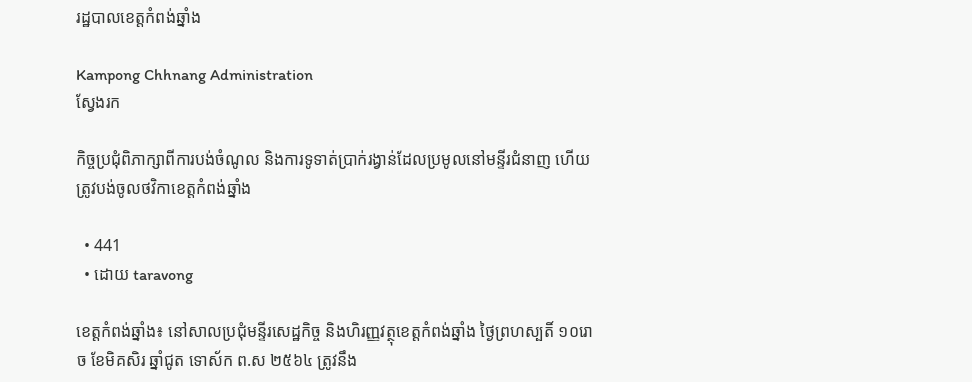រដ្ឋបាលខេត្តកំពង់ឆ្នាំង

Kampong Chhnang Administration
ស្វែងរក

កិច្ចប្រជុំពិភាក្សាពីការបង់ចំណូល និងការទូទាត់ប្រាក់រង្វាន់ដែលប្រមូលនៅមន្ទីរជំនាញ ហើយត្រូវបង់ចូលថវិកាខេត្តកំពង់ឆ្នាំង

  • 441
  • ដោយ taravong

ខេត្តកំពង់ឆ្នាំង៖ នៅសាលប្រជុំមន្ទីរសេដ្ឋកិច្ច និងហិរញ្ញវត្ថុខេត្តកំពង់ឆ្នាំង ថ្ងៃព្រហស្បតិ៍ ១០រោច ខែមិគសិរ ឆ្នាំជូត ទោស័ក ព.ស ២៥៦៤ ត្រូវនឹង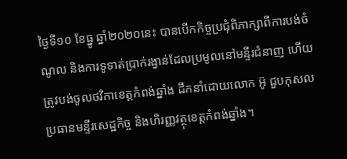ថ្ងៃទី១០ ខែធ្នូ ឆ្នាំ២០២០នេះ បានបើកកិច្ចប្រជុំពិភាក្សាពីការបង់ចំណូល និងការទូទាត់ប្រាក់រង្វាន់ដែលប្រមូលនៅមន្ទីរជំនាញ ហើយត្រូវបង់ចូលថវិកាខេត្តកំពង់ឆ្នាំង ដឹកនាំដោយលោក អ៊ូ ជួបកុសល ប្រធានមន្ទីរសេដ្ឋកិច្ច និងហិរញ្ញវត្ថុខេត្តកំពង់ឆ្នាំង។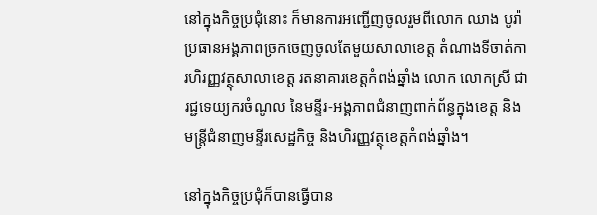នៅក្នុងកិច្ចប្រជុំនោះ ក៏មានការអញ្ជើញចូលរួមពីលោក ឈាង បូរ៉ា ប្រធានអង្គភាពច្រកចេញចូលតែមួយសាលាខេត្ត តំណាងទីចាត់ការហិរញ្ញវត្ថុសាលាខេត្ត រតនាគារខេត្តកំពង់ឆ្នាំង លោក លោកស្រី ជារជ្ជទេយ្យករចំណូល នៃមន្ទីរ-អង្គភាពជំនាញពាក់ព័ន្ធក្នុងខេត្ត និងមន្ត្រីជំនាញមន្ទីរសេដ្ឋកិច្ច និងហិរញ្ញវត្ថុខេត្តកំពង់ឆ្នាំង។

នៅក្នុងកិច្ចប្រជុំក៏បានធ្វើបាន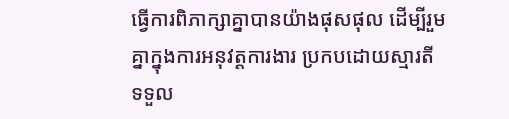ធ្វើការពិភាក្សាគ្នាបានយ៉ាងផុសផុល ដើម្បីរួមគ្នាក្នុងការអនុវត្តការងារ ប្រកបដោយស្មារតីទទួល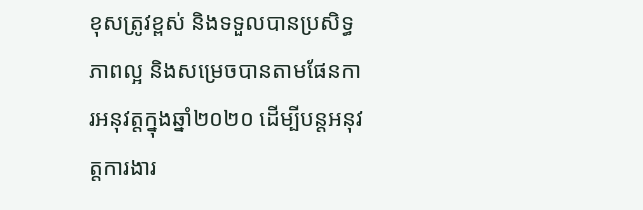ខុសត្រូវខ្ពស់ និងទទួលបានប្រសិទ្ធភាពល្អ និងសម្រេចបានតាមផែនការអនុវត្តក្នុងឆ្នាំ២០២០ ដើម្បីបន្តអនុវត្តការងារ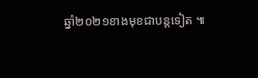ឆ្នាំ២០២១ខាងមុខជាបន្តទៀត ៕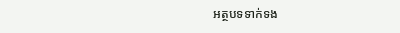អត្ថបទទាក់ទង